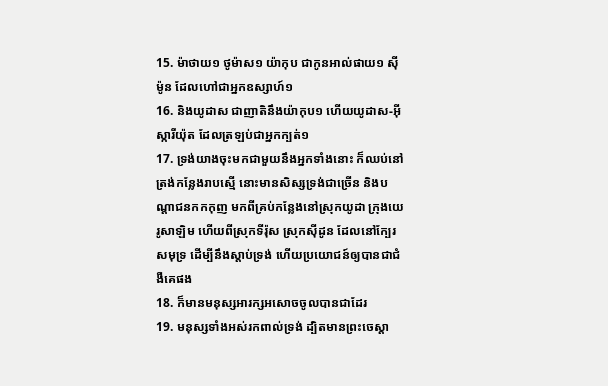15. ម៉ាថាយ១ ថូម៉ាស១ យ៉ាកុប ជាកូនអាល់ផាយ១ ស៊ីម៉ូន ដែលហៅជាអ្នកឧស្សាហ៍១
16. និងយូដាស ជាញាតិនឹងយ៉ាកុប១ ហើយយូដាស-អ៊ីស្ការីយ៉ុត ដែលត្រឡប់ជាអ្នកក្បត់១
17. ទ្រង់យាងចុះមកជាមួយនឹងអ្នកទាំងនោះ ក៏ឈប់នៅត្រង់កន្លែងរាបស្មើ នោះមានសិស្សទ្រង់ជាច្រើន និងបណ្តាជនកកកុញ មកពីគ្រប់កន្លែងនៅស្រុកយូដា ក្រុងយេរូសាឡិម ហើយពីស្រុកទីរ៉ុស ស្រុកស៊ីដូន ដែលនៅក្បែរសមុទ្រ ដើម្បីនឹងស្តាប់ទ្រង់ ហើយប្រយោជន៍ឲ្យបានជាជំងឺគេផង
18. ក៏មានមនុស្សអារក្សអសោចចូលបានជាដែរ
19. មនុស្សទាំងអស់រកពាល់ទ្រង់ ដ្បិតមានព្រះចេស្តា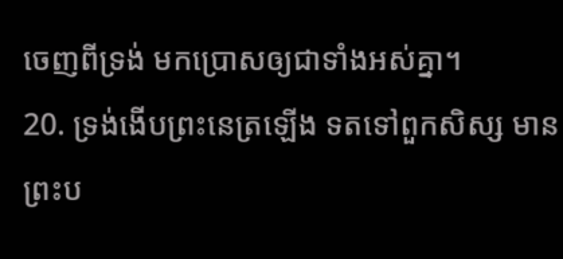ចេញពីទ្រង់ មកប្រោសឲ្យជាទាំងអស់គ្នា។
20. ទ្រង់ងើបព្រះនេត្រឡើង ទតទៅពួកសិស្ស មានព្រះប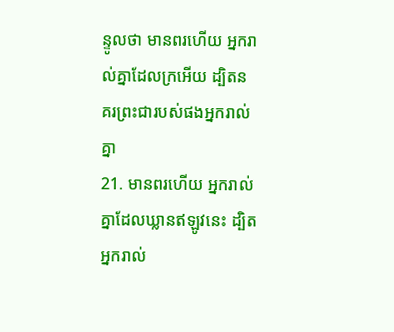ន្ទូលថា មានពរហើយ អ្នករាល់គ្នាដែលក្រអើយ ដ្បិតនគរព្រះជារបស់ផងអ្នករាល់គ្នា
21. មានពរហើយ អ្នករាល់គ្នាដែលឃ្លានឥឡូវនេះ ដ្បិតអ្នករាល់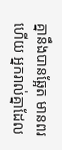គ្នានឹងបានឆ្អែត មានពរហើយ អ្នករាល់គ្នាដែល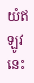យំឥឡូវនេះ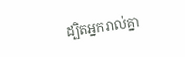ដ្បិតអ្នករាល់គ្នា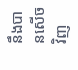នឹងបានសើចវិញ